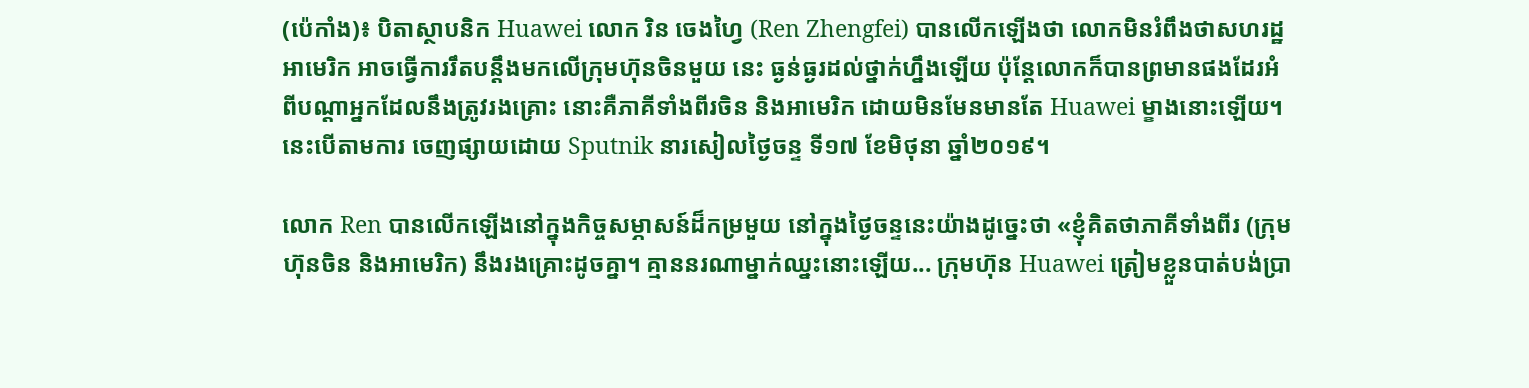(ប៉េកាំង)៖ បិតាស្ថាបនិក Huawei លោក រិន ចេងហ្វៃ (Ren Zhengfei) បានលើកឡើងថា លោកមិនរំពឹងថាសហរដ្ឋអាមេរិក អាចធ្វើការរឹតបន្តឹងមកលើក្រុមហ៊ុនចិនមួយ នេះ ធ្ងន់ធ្ងរដល់ថ្នាក់ហ្នឹងឡើយ ប៉ុន្តែលោកក៏បានព្រមានផងដែរអំពីបណ្តាអ្នកដែលនឹងត្រូវរងគ្រោះ នោះគឺភាគីទាំងពីរចិន និងអាមេរិក ដោយមិនមែនមានតែ Huawei ម្ខាងនោះឡើយ។ នេះបើតាមការ ចេញផ្សាយដោយ Sputnik នារសៀលថ្ងៃចន្ទ ទី១៧ ខែមិថុនា ឆ្នាំ២០១៩។

លោក Ren បានលើកឡើងនៅក្នុងកិច្ចសម្ភាសន៍ដ៏កម្រមួយ នៅក្នុងថ្ងៃចន្ទនេះយ៉ាងដូច្នេះថា «ខ្ញុំគិតថាភាគីទាំងពីរ (ក្រុមហ៊ុនចិន និងអាមេរិក) នឹងរងគ្រោះដូចគ្នា។ គ្មាននរណាម្នាក់ឈ្នះនោះឡើយ... ក្រុមហ៊ុន Huawei ត្រៀមខ្លួនបាត់បង់ប្រា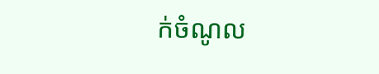ក់ចំណូល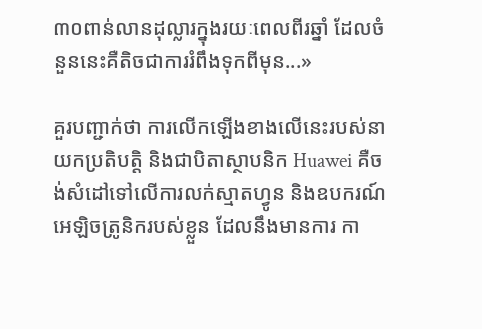៣០ពាន់លានដុល្លារក្នុងរយៈពេលពីរឆ្នាំ ដែលចំនួននេះគឺតិចជាការរំពឹងទុកពីមុន...»

គួរបញ្ជាក់ថា ការលើកឡើងខាងលើនេះរបស់នាយកប្រតិបត្តិ និងជាបិតាស្ថាបនិក Huawei គឺចង់សំដៅទៅលើការលក់ស្មាតហ្វូន និងឧបករណ៍អេឡិចត្រូនិករបស់ខ្លួន ដែលនឹងមានការ កា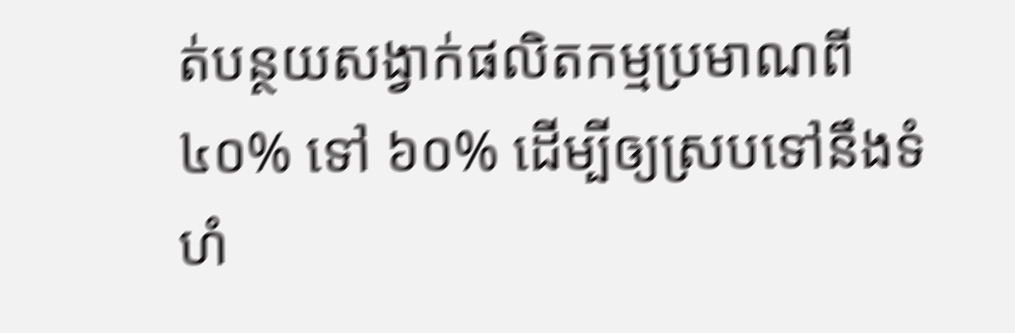ត់បន្ថយសង្វាក់ផលិតកម្មប្រមាណពី ៤០% ទៅ ៦០% ដើម្បីឲ្យស្របទៅនឹងទំហំ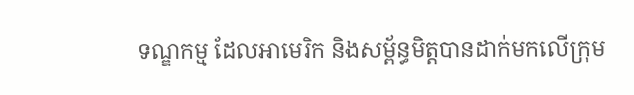ទណ្ឌកម្ម ដែលអាមេរិក និងសម្ព័ន្ធមិត្តបានដាក់មកលើក្រុម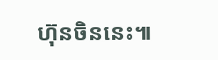ហ៊ុនចិននេះ៕